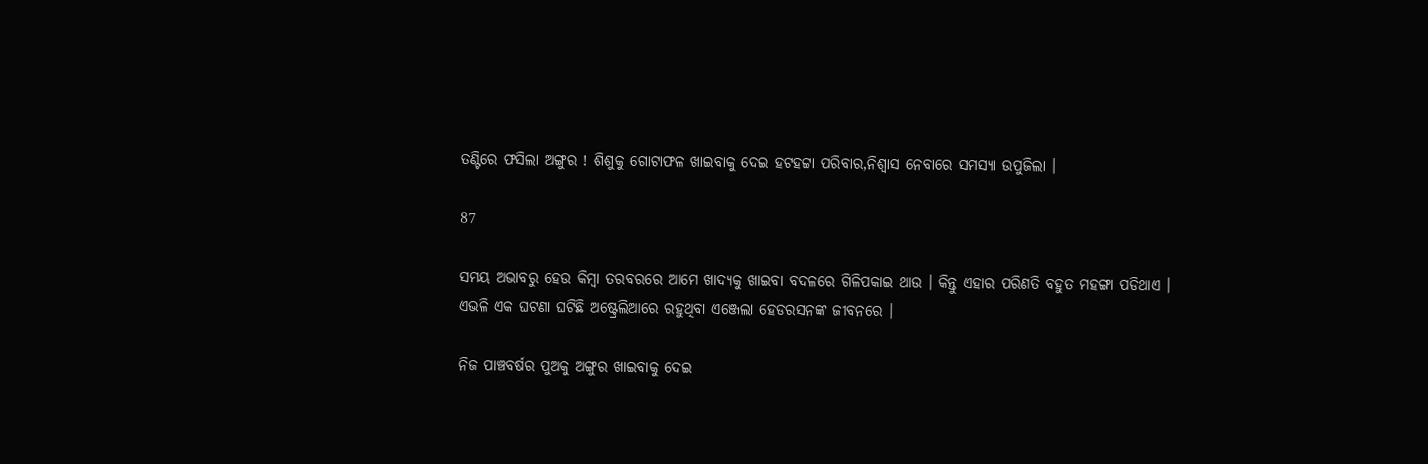ତଣ୍ଟିରେ ଫସିଲା ଅଙ୍ଗୁର ! ଶିଶୁକୁ ଗୋଟାଫଳ ଖାଇବାକୁ ଦେଇ ହଟହଟ୍ଟା ପରିବାର,ନିଶ୍ୱାସ ନେବାରେ ସମସ୍ୟା ଉପୁଜିଲା ।

87

ସମୟ ଅଭାବରୁ ହେଉ କିମ୍ବା ତରବରରେ ଆମେ ଖାଦ୍ୟକୁ ଖାଇବା ବଦଳରେ ଗିଳିପକାଇ ଥାଉ । କିନ୍ତୁ ଏହାର ପରିଣତି ବହୁତ ମହଙ୍ଗା ପଡିଥାଏ । ଏଭଳି ଏକ ଘଟଣା ଘଟିଛି ଅଷ୍ଟ୍ରେଲିଆରେ ରହୁଥିବା ଏଞ୍ଜେଲା ହେଡରସନଙ୍କ ଜୀବନରେ ।

ନିଜ ପାଞ୍ଚବର୍ଷର ପୁଅକୁ ଅଙ୍ଗୁର ଖାଇବାକୁ ଦେଇ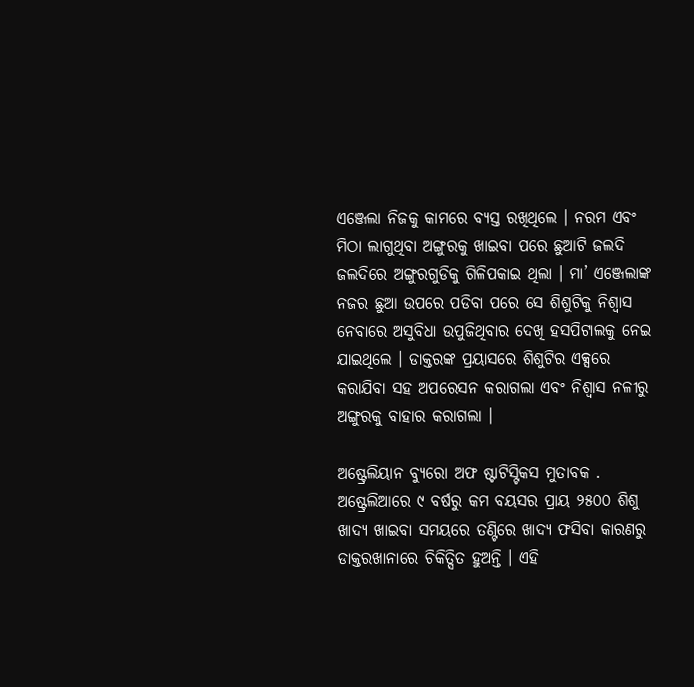ଏଞ୍ଜେଲା ନିଜକୁ କାମରେ ବ୍ୟସ୍ତ ରଖିଥିଲେ । ନରମ ଏବଂ ମିଠା ଲାଗୁଥିବା ଅଙ୍ଗୁରକୁ ଖାଇବା ପରେ ଛୁଆଟି ଜଲଦି ଜଲଦିରେ ଅଙ୍ଗୁରଗୁଡିକୁ ଗିଳିପକାଇ ଥିଲା । ମା’ ଏଞ୍ଜେଲାଙ୍କ ନଜର ଛୁଆ ଉପରେ ପଡିବା ପରେ ସେ ଶିଶୁଟିକୁ ନିଶ୍ୱାସ ନେବାରେ ଅସୁବିଧା ଉପୁଜିଥିବାର ଦେଖି ହସପିଟାଲକୁ ନେଇ ଯାଇଥିଲେ । ଡାକ୍ତରଙ୍କ ପ୍ରୟାସରେ ଶିଶୁଟିର ଏକ୍ସରେ କରାଯିବା ସହ ଅପରେସନ କରାଗଲା ଏବଂ ନିଶ୍ୱାସ ନଳୀରୁ ଅଙ୍ଗୁରକୁ ବାହାର କରାଗଲା ।

ଅଷ୍ଟ୍ରେଲିୟାନ ବ୍ୟୁରୋ ଅଫ ଷ୍ଟାଟିସ୍ଟିକସ ମୁତାବକ . ଅଷ୍ଟ୍ରେଲିଆରେ ୯ ବର୍ଷରୁ କମ ବୟସର ପ୍ରାୟ ୨୫୦୦ ଶିଶୁ ଖାଦ୍ୟ ଖାଇବା ସମୟରେ ତଣ୍ଟିରେ ଖାଦ୍ୟ ଫସିବା କାରଣରୁ ଡାକ୍ତରଖାନାରେ ଚିକିତ୍ସିତ ହୁଅନ୍ତି । ଏହି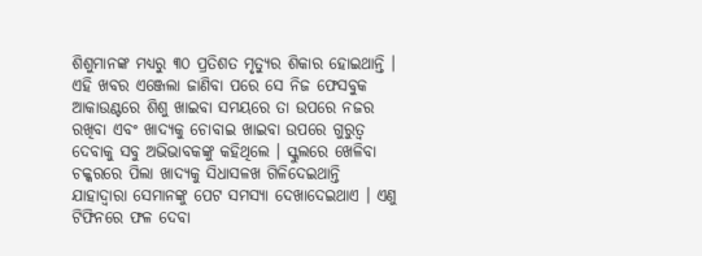ଶିଶୁମାନଙ୍କ ମଧ୍ୟରୁ ୩୦ ପ୍ରତିଶତ ମୃତ୍ୟୁର ଶିକାର ହୋଇଥାନ୍ତି । ଏହି ଖବର ଏଞ୍ଜେଲା ଜାଣିବା ପରେ ସେ ନିଜ ଫେସବୁକ ଆକାଉଣ୍ଟରେ ଶିଶୁ ଖାଇବା ସମୟରେ ତା ଉପରେ ନଜର ରଖିବା ଏବଂ ଖାଦ୍ୟକୁ ଚୋବାଇ ଖାଇବା ଉପରେ ଗୁରୁତ୍ୱ ଦେବାକୁ ସବୁ ଅଭିଭାବକଙ୍କୁ କହିଥିଲେ । ସ୍କୁଲରେ ଖେଳିବା ଚକ୍କରରେ ପିଲା ଖାଦ୍ୟକୁ ସିଧାସଳଖ ଗିଳିଦେଇଥାନ୍ତି ଯାହାଦ୍ୱାରା ସେମାନଙ୍କୁ ପେଟ ସମସ୍ୟା ଦେଖାଦେଇଥାଏ । ଏଣୁ ଟିଫିନରେ ଫଳ ଦେବା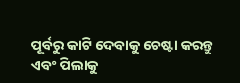ପୂର୍ବରୁ କାଟି ଦେବାକୁ ଚେଷ୍ଟା କରନ୍ତୁ ଏବଂ ପିଲାକୁ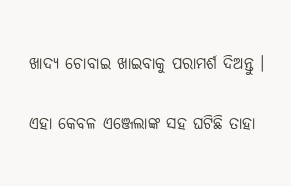ଖାଦ୍ୟ ଚୋବାଇ ଖାଇବାକୁ ପରାମର୍ଶ ଦିଅନ୍ତୁ ।

ଏହା କେବଳ ଏଞ୍ଜେଲାଙ୍କ ସହ ଘଟିଛି ତାହା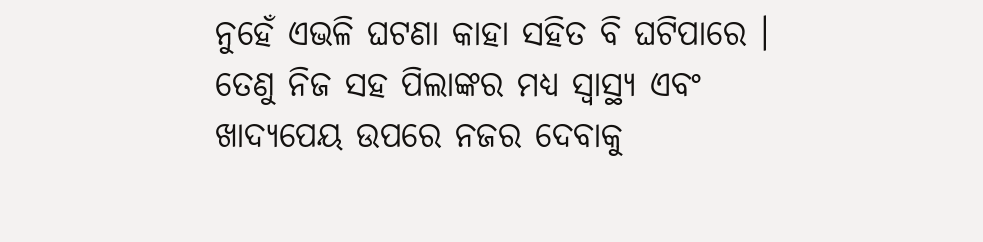ନୁହେଁ ଏଭଳି ଘଟଣା କାହା ସହିତ ବି ଘଟିପାରେ । ତେଣୁ ନିଜ ସହ ପିଲାଙ୍କର ମଧ୍ୟ ସ୍ୱାସ୍ଥ୍ୟ ଏବଂ ଖାଦ୍ୟପେୟ ଉପରେ ନଜର ଦେବାକୁ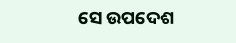ସେ ଉପଦେଶ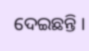ଦେଇଛନ୍ତି ।